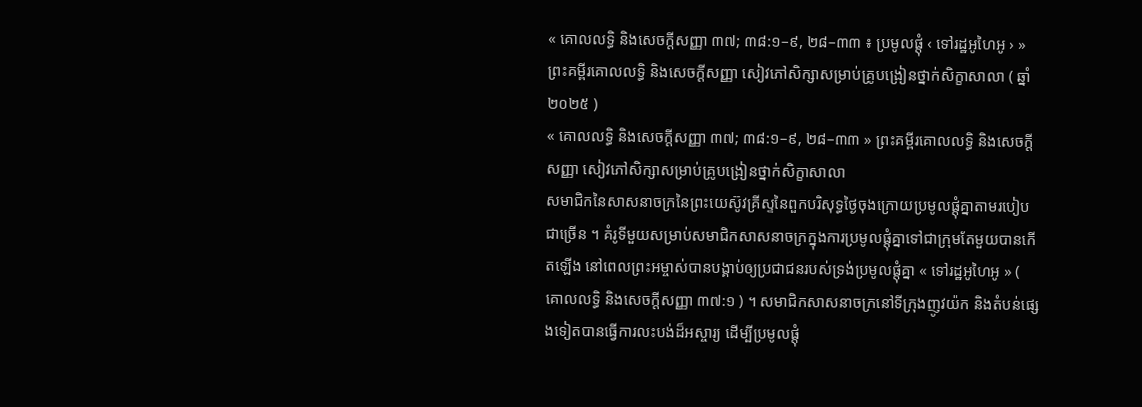« គោលលទ្ធិ និងសេចក្តីសញ្ញា ៣៧; ៣៨:១–៩, ២៨–៣៣ ៖ ប្រមូលផ្តុំ ‹ ទៅរដ្ឋអូហៃអូ › » ព្រះគម្ពីរគោលលទ្ធិ និងសេចក្ដីសញ្ញា សៀវភៅសិក្សាសម្រាប់គ្រូបង្រៀនថ្នាក់សិក្ខាសាលា ( ឆ្នាំ ២០២៥ )
« គោលលទ្ធិ និងសេចក្តីសញ្ញា ៣៧; ៣៨:១–៩, ២៨–៣៣ » ព្រះគម្ពីរគោលលទ្ធិ និងសេចក្ដីសញ្ញា សៀវភៅសិក្សាសម្រាប់គ្រូបង្រៀនថ្នាក់សិក្ខាសាលា
សមាជិកនៃសាសនាចក្រនៃព្រះយេស៊ូវគ្រីស្ទនៃពួកបរិសុទ្ធថ្ងៃចុងក្រោយប្រមូលផ្ដុំគ្នាតាមរបៀបជាច្រើន ។ គំរូទីមួយសម្រាប់សមាជិកសាសនាចក្រក្នុងការប្រមូលផ្តុំគ្នាទៅជាក្រុមតែមួយបានកើតឡើង នៅពេលព្រះអម្ចាស់បានបង្គាប់ឲ្យប្រជាជនរបស់ទ្រង់ប្រមូលផ្តុំគ្នា « ទៅរដ្ឋអូហៃអូ » ( គោលលទ្ធិ និងសេចក្តីសញ្ញា ៣៧:១ ) ។ សមាជិកសាសនាចក្រនៅទីក្រុងញូវយ៉ក និងតំបន់ផ្សេងទៀតបានធ្វើការលះបង់ដ៏អស្ចារ្យ ដើម្បីប្រមូលផ្តុំ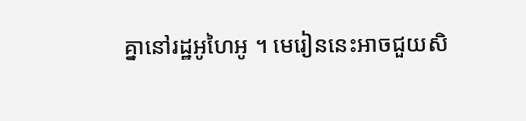គ្នានៅរដ្ឋអូហៃអូ ។ មេរៀននេះអាចជួយសិ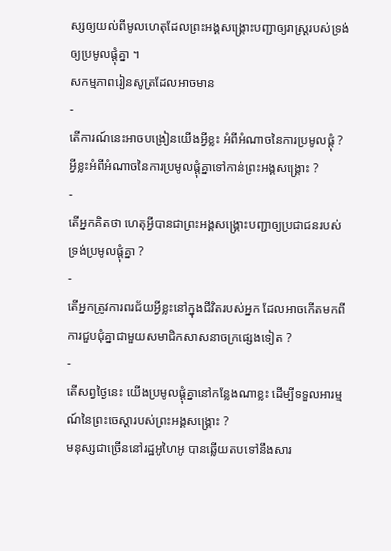ស្សឲ្យយល់ពីមូលហេតុដែលព្រះអង្គសង្គ្រោះបញ្ជាឲ្យរាស្ដ្ររបស់ទ្រង់ឲ្យប្រមូលផ្តុំគ្នា ។
សកម្មភាពរៀនសូត្រដែលអាចមាន
-
តើការណ៍នេះអាចបង្រៀនយើងអ្វីខ្លះ អំពីអំណាចនៃការប្រមូលផ្តុំ ? អ្វីខ្លះអំពីអំណាចនៃការប្រមូលផ្តុំគ្នាទៅកាន់ព្រះអង្គសង្គ្រោះ ?
-
តើអ្នកគិតថា ហេតុអ្វីបានជាព្រះអង្គសង្គ្រោះបញ្ជាឲ្យប្រជាជនរបស់ទ្រង់ប្រមូលផ្តុំគ្នា ?
-
តើអ្នកត្រូវការពរជ័យអ្វីខ្លះនៅក្នុងជីវិតរបស់អ្នក ដែលអាចកើតមកពីការជួបជុំគ្នាជាមួយសមាជិកសាសនាចក្រផ្សេងទៀត ?
-
តើសព្វថ្ងៃនេះ យើងប្រមូលផ្តុំគ្នានៅកន្លែងណាខ្លះ ដើម្បីទទួលអារម្មណ៍នៃព្រះចេស្ដារបស់ព្រះអង្គសង្គ្រោះ ?
មនុស្សជាច្រើននៅរដ្ឋអូហៃអូ បានឆ្លើយតបទៅនឹងសារ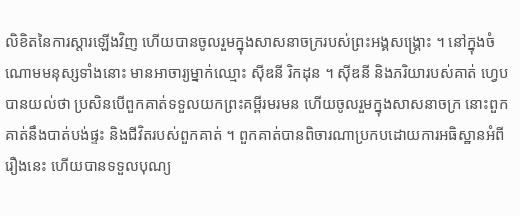លិខិតនៃការស្តារឡើងវិញ ហើយបានចូលរួមក្នុងសាសនាចក្ររបស់ព្រះអង្គសង្គ្រោះ ។ នៅក្នុងចំណោមមនុស្សទាំងនោះ មានអាចារ្យម្នាក់ឈ្មោះ ស៊ីឌនី រិកដុន ។ ស៊ីឌនី និងភរិយារបស់គាត់ ហ្វេប បានយល់ថា ប្រសិនបើពួកគាត់ទទួលយកព្រះគម្ពីរមរមន ហើយចូលរួមក្នុងសាសនាចក្រ នោះពួកគាត់នឹងបាត់បង់ផ្ទះ និងជីវិតរបស់ពួកគាត់ ។ ពួកគាត់បានពិចារណាប្រកបដោយការអធិស្ឋានអំពីរឿងនេះ ហើយបានទទួលបុណ្យ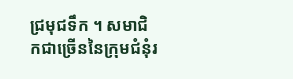ជ្រមុជទឹក ។ សមាជិកជាច្រើននៃក្រុមជំនុំរ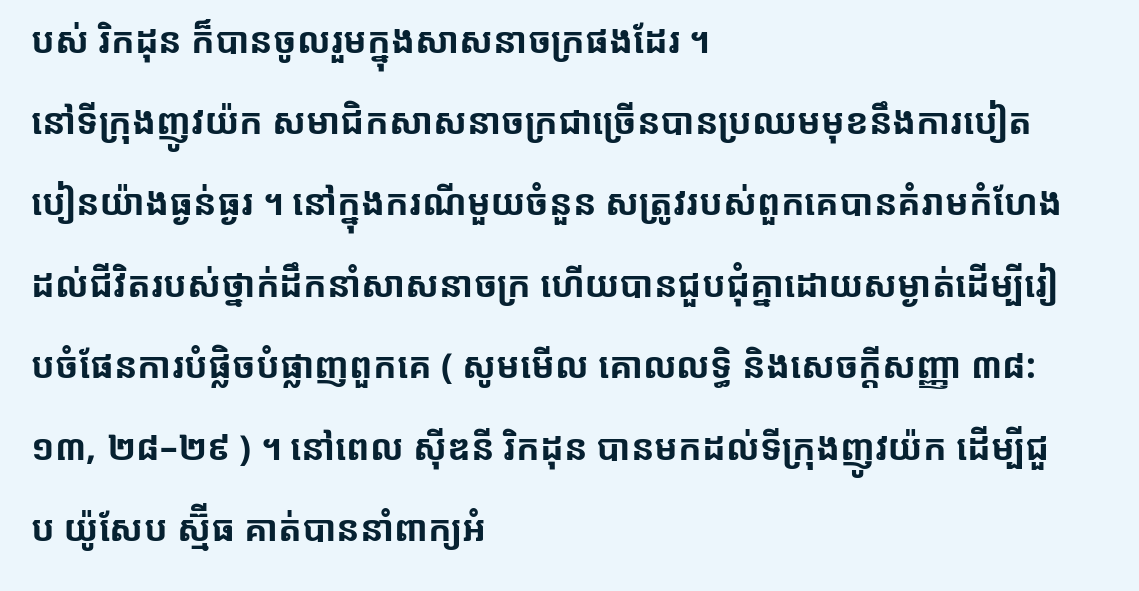បស់ រិកដុន ក៏បានចូលរួមក្នុងសាសនាចក្រផងដែរ ។
នៅទីក្រុងញូវយ៉ក សមាជិកសាសនាចក្រជាច្រើនបានប្រឈមមុខនឹងការបៀតបៀនយ៉ាងធ្ងន់ធ្ងរ ។ នៅក្នុងករណីមួយចំនួន សត្រូវរបស់ពួកគេបានគំរាមកំហែងដល់ជីវិតរបស់ថ្នាក់ដឹកនាំសាសនាចក្រ ហើយបានជួបជុំគ្នាដោយសម្ងាត់ដើម្បីរៀបចំផែនការបំផ្លិចបំផ្លាញពួកគេ ( សូមមើល គោលលទ្ធិ និងសេចក្តីសញ្ញា ៣៨:១៣, ២៨–២៩ ) ។ នៅពេល ស៊ីឌនី រិកដុន បានមកដល់ទីក្រុងញូវយ៉ក ដើម្បីជួប យ៉ូសែប ស្ម៊ីធ គាត់បាននាំពាក្យអំ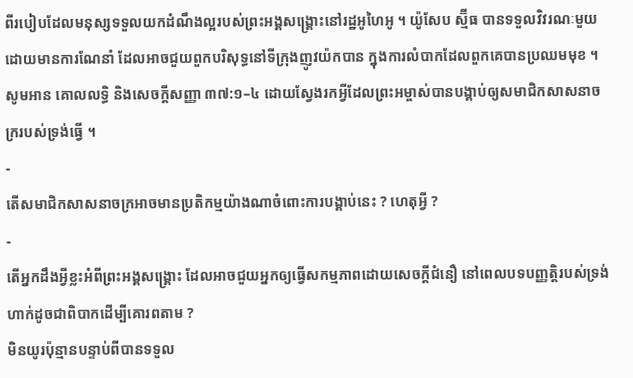ពីរបៀបដែលមនុស្សទទួលយកដំណឹងល្អរបស់ព្រះអង្គសង្គ្រោះនៅរដ្ឋអូហៃអូ ។ យ៉ូសែប ស្ម៊ីធ បានទទួលវិវរណៈមួយដោយមានការណែនាំ ដែលអាចជួយពួកបរិសុទ្ធនៅទីក្រុងញូវយ៉កបាន ក្នុងការលំបាកដែលពួកគេបានប្រឈមមុខ ។
សូមអាន គោលលទ្ធិ និងសេចក្ដីសញ្ញា ៣៧:១–៤ ដោយស្វែងរកអ្វីដែលព្រះអម្ចាស់បានបង្គាប់ឲ្យសមាជិកសាសនាចក្ររបស់ទ្រង់ធ្វើ ។
-
តើសមាជិកសាសនាចក្រអាចមានប្រតិកម្មយ៉ាងណាចំពោះការបង្គាប់នេះ ? ហេតុអ្វី ?
-
តើអ្នកដឹងអ្វីខ្លះអំពីព្រះអង្គសង្រ្គោះ ដែលអាចជួយអ្នកឲ្យធ្វើសកម្មភាពដោយសេចក្ដីជំនឿ នៅពេលបទបញ្ញត្តិរបស់ទ្រង់ហាក់ដូចជាពិបាកដើម្បីគោរពតាម ?
មិនយូរប៉ុន្មានបន្ទាប់ពីបានទទួល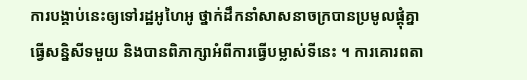ការបង្គាប់នេះឲ្យទៅរដ្ឋអូហៃអូ ថ្នាក់ដឹកនាំសាសនាចក្របានប្រមូលផ្តុំគ្នាធ្វើសន្និសីទមួយ និងបានពិភាក្សាអំពីការធ្វើបម្លាស់ទីនេះ ។ ការគោរពតា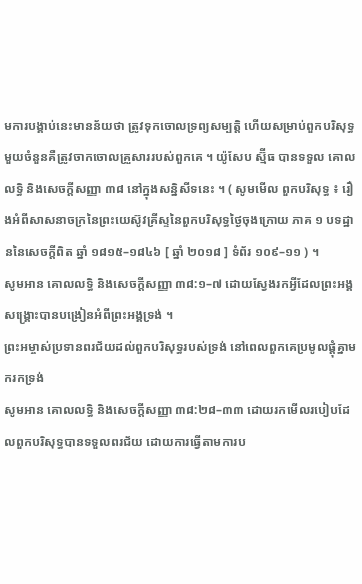មការបង្គាប់នេះមានន័យថា ត្រូវទុកចោលទ្រព្យសម្បត្តិ ហើយសម្រាប់ពួកបរិសុទ្ធមួយចំនួនគឺត្រូវចាកចោលគ្រួសាររបស់ពួកគេ ។ យ៉ូសែប ស្ម៊ីធ បានទទួល គោលលទ្ធិ និងសេចក្ដីសញ្ញា ៣៨ នៅក្នុងសន្និសីទនេះ ។ ( សូមមើល ពួកបរិសុទ្ធ ៖ រឿងអំពីសាសនាចក្រនៃព្រះយេស៊ូវគ្រីស្ទនៃពួកបរិសុទ្ធថ្ងៃចុងក្រោយ ភាគ ១ បទដ្ឋាននៃសេចក្ដីពិត ឆ្នាំ ១៨១៥–១៨៤៦ [ ឆ្នាំ ២០១៨ ] ទំព័រ ១០៩–១១ ) ។
សូមអាន គោលលទ្ធិ និងសេចក្តីសញ្ញា ៣៨:១–៧ ដោយស្វែងរកអ្វីដែលព្រះអង្គសង្គ្រោះបានបង្រៀនអំពីព្រះអង្គទ្រង់ ។
ព្រះអម្ចាស់ប្រទានពរជ័យដល់ពួកបរិសុទ្ធរបស់ទ្រង់ នៅពេលពួកគេប្រមូលផ្តុំគ្នាមករកទ្រង់
សូមអាន គោលលទ្ធិ និងសេចក្តីសញ្ញា ៣៨:២៨–៣៣ ដោយរកមើលរបៀបដែលពួកបរិសុទ្ធបានទទួលពរជ័យ ដោយការធ្វើតាមការប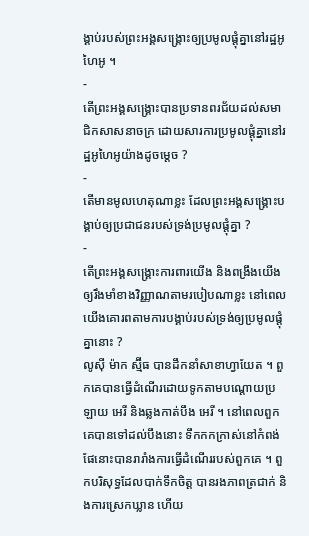ង្គាប់របស់ព្រះអង្គសង្គ្រោះឲ្យប្រមូលផ្តុំគ្នានៅរដ្ឋអូហៃអូ ។
-
តើព្រះអង្គសង្គ្រោះបានប្រទានពរជ័យដល់សមាជិកសាសនាចក្រ ដោយសារការប្រមូលផ្តុំគ្នានៅរដ្ឋអូហៃអូយ៉ាងដូចម្ដេច ?
-
តើមានមូលហេតុណាខ្លះ ដែលព្រះអង្គសង្រ្គោះបង្គាប់ឲ្យប្រជាជនរបស់ទ្រង់ប្រមូលផ្តុំគ្នា ?
-
តើព្រះអង្គសង្រ្គោះការពារយើង និងពង្រឹងយើងឲ្យរឹងមាំខាងវិញ្ញាណតាមរបៀបណាខ្លះ នៅពេលយើងគោរពតាមការបង្គាប់របស់ទ្រង់ឲ្យប្រមូលផ្ដុំគ្នានោះ ?
លូស៊ី ម៉ាក ស្ម៊ីធ បានដឹកនាំសាខាហ្វាយែត ។ ពួកគេបានធ្វើដំណើរដោយទូកតាមបណ្តោយប្រឡាយ អេរី និងឆ្លងកាត់បឹង អេរី ។ នៅពេលពួកគេបានទៅដល់បឹងនោះ ទឹកកកក្រាស់នៅកំពង់ផែនោះបានរារាំងការធ្វើដំណើររបស់ពួកគេ ។ ពួកបរិសុទ្ធដែលបាក់ទឹកចិត្ត បានរងភាពត្រជាក់ និងការស្រេកឃ្លាន ហើយ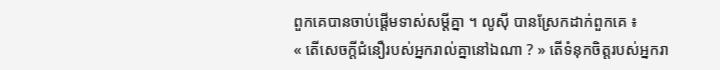ពួកគេបានចាប់ផ្ដើមទាស់សម្ដីគ្នា ។ លូស៊ី បានស្រែកដាក់ពួកគេ ៖
« តើសេចក្ដីជំនឿរបស់អ្នករាល់គ្នានៅឯណា ? » តើទំនុកចិត្តរបស់អ្នករា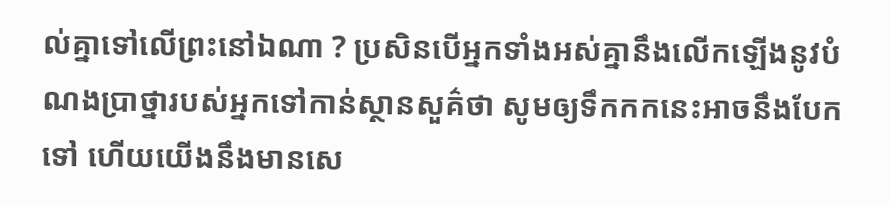ល់គ្នាទៅលើព្រះនៅឯណា ? ប្រសិនបើអ្នកទាំងអស់គ្នានឹងលើកឡើងនូវបំណងប្រាថ្នារបស់អ្នកទៅកាន់ស្ថានសួគ៌ថា សូមឲ្យទឹកកកនេះអាចនឹងបែកទៅ ហើយយើងនឹងមានសេ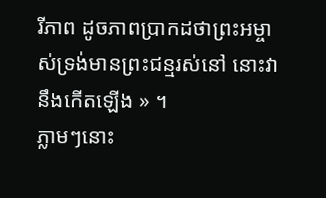រីភាព ដូចភាពប្រាកដថាព្រះអម្ចាស់ទ្រង់មានព្រះជន្មរស់នៅ នោះវានឹងកើតឡើង » ។
ភ្លាមៗនោះ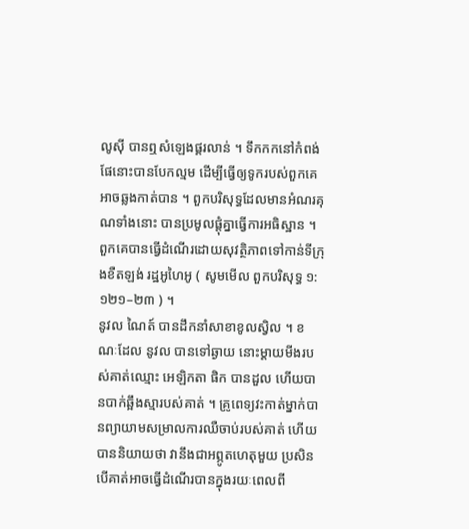លូស៊ី បានឮសំឡេងផ្គរលាន់ ។ ទឹកកកនៅកំពង់ផែនោះបានបែកល្មម ដើម្បីធ្វើឲ្យទូករបស់ពួកគេអាចឆ្លងកាត់បាន ។ ពួកបរិសុទ្ធដែលមានអំណរគុណទាំងនោះ បានប្រមូលផ្ដុំគ្នាធ្វើការអធិស្ឋាន ។ ពួកគេបានធ្វើដំណើរដោយសុវត្ថិភាពទៅកាន់ទីក្រុងខឺតឡង់ រដ្ឋអូហៃអូ ( សូមមើល ពួកបរិសុទ្ធ ១:១២១–២៣ ) ។
នូវល ណៃត៍ បានដឹកនាំសាខាខូលស្វិល ។ ខណៈដែល នូវល បានទៅឆ្ងាយ នោះម្ដាយមីងរបស់គាត់ឈ្មោះ អេឡិកតា ផិក បានដួល ហើយបានបាក់ឆ្អឹងស្មារបស់គាត់ ។ គ្រូពេទ្យវះកាត់ម្នាក់បានព្យាយាមសម្រាលការឈឺចាប់របស់គាត់ ហើយបាននិយាយថា វានឹងជាអព្ភូតហេតុមួយ ប្រសិនបើគាត់អាចធ្វើដំណើរបានក្នុងរយៈពេលពី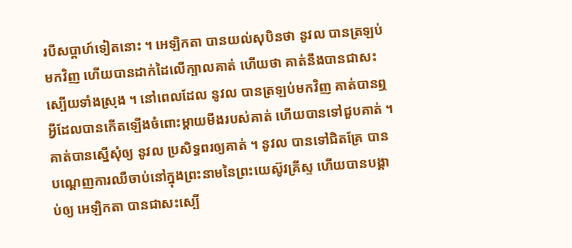របីសប្តាហ៍ទៀតនោះ ។ អេឡិកតា បានយល់សុបិនថា នូវល បានត្រឡប់មកវិញ ហើយបានដាក់ដៃលើក្បាលគាត់ ហើយថា គាត់នឹងបានជាសះស្បើយទាំងស្រុង ។ នៅពេលដែល នូវល បានត្រឡប់មកវិញ គាត់បានឮអ្វីដែលបានកើតឡើងចំពោះម្ដាយមីងរបស់គាត់ ហើយបានទៅជួបគាត់ ។ គាត់បានស្នើសុំឲ្យ នូវល ប្រសិទ្ធពរឲ្យគាត់ ។ នូវល បានទៅជិតគ្រែ បានបណ្ដេញការឈឺចាប់នៅក្នុងព្រះនាមនៃព្រះយេស៊ូវគ្រីស្ទ ហើយបានបង្គាប់ឲ្យ អេឡិកតា បានជាសះស្បើ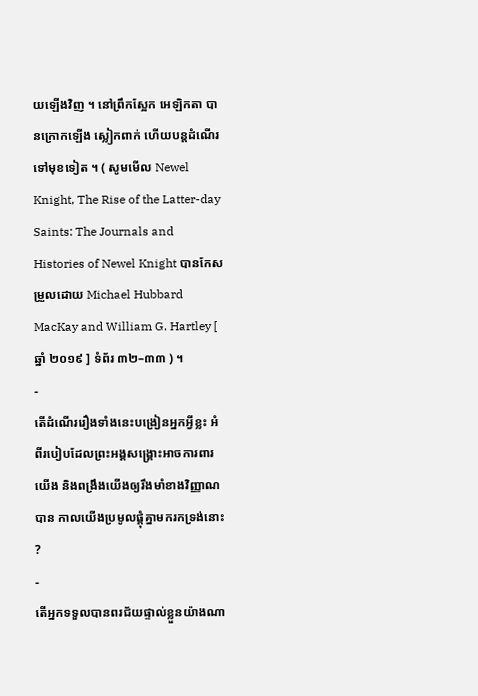យឡើងវិញ ។ នៅព្រឹកស្អែក អេឡិកតា បានក្រោកឡើង ស្លៀកពាក់ ហើយបន្តដំណើរទៅមុខទៀត ។ ( សូមមើល Newel Knight, The Rise of the Latter-day Saints: The Journals and Histories of Newel Knight បានកែសម្រួលដោយ Michael Hubbard MacKay and William G. Hartley [ ឆ្នាំ ២០១៩ ] ទំព័រ ៣២–៣៣ ) ។
-
តើដំណើររឿងទាំងនេះបង្រៀនអ្នកអ្វីខ្លះ អំពីរបៀបដែលព្រះអង្គសង្គ្រោះអាចការពារយើង និងពង្រឹងយើងឲ្យរឹងមាំខាងវិញ្ញាណបាន កាលយើងប្រមូលផ្ដុំគ្នាមករកទ្រង់នោះ ?
-
តើអ្នកទទួលបានពរជ័យផ្ទាល់ខ្លួនយ៉ាងណា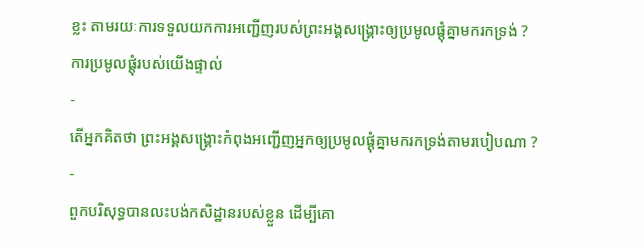ខ្លះ តាមរយៈការទទួលយកការអញ្ជើញរបស់ព្រះអង្គសង្គ្រោះឲ្យប្រមូលផ្តុំគ្នាមករកទ្រង់ ?
ការប្រមូលផ្តុំរបស់យើងផ្ទាល់
-
តើអ្នកគិតថា ព្រះអង្គសង្គ្រោះកំពុងអញ្ជើញអ្នកឲ្យប្រមូលផ្តុំគ្នាមករកទ្រង់តាមរបៀបណា ?
-
ពួកបរិសុទ្ធបានលះបង់កសិដ្ឋានរបស់ខ្លួន ដើម្បីគោ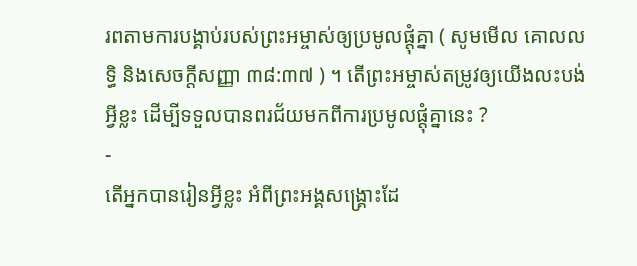រពតាមការបង្គាប់របស់ព្រះអម្ចាស់ឲ្យប្រមូលផ្តុំគ្នា ( សូមមើល គោលលទ្ធិ និងសេចក្តីសញ្ញា ៣៨:៣៧ ) ។ តើព្រះអម្ចាស់តម្រូវឲ្យយើងលះបង់អ្វីខ្លះ ដើម្បីទទួលបានពរជ័យមកពីការប្រមូលផ្តុំគ្នានេះ ?
-
តើអ្នកបានរៀនអ្វីខ្លះ អំពីព្រះអង្គសង្គ្រោះដែ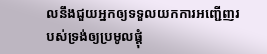លនឹងជួយអ្នកឲ្យទទួលយកការអញ្ជើញរបស់ទ្រង់ឲ្យប្រមូលផ្តុំ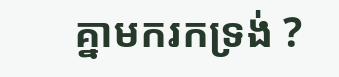គ្នាមករកទ្រង់ ?